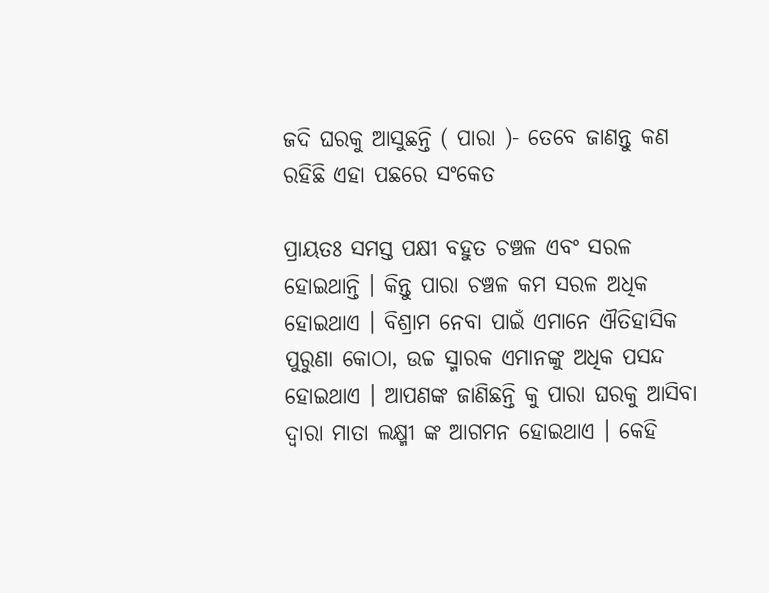ଜଦି ଘରକୁ ଆସୁଛନ୍ତି ( ପାରା )- ତେବେ ଜାଣନ୍ତୁ କଣ ରହିଛି ଏହା ପଛରେ ସଂକେତ

ପ୍ରାୟତଃ ସମସ୍ତ ପକ୍ଷୀ ବହୁତ ଚଞ୍ଚଳ ଏବଂ ସରଳ ହୋଇଥାନ୍ତି । କିନ୍ତୁ ପାରା ଚଞ୍ଚଳ କମ ସରଳ ଅଧିକ ହୋଇଥାଏ । ବିଶ୍ରାମ ନେବା ପାଇଁ ଏମାନେ ଐତିହାସିକ ପୁରୁଣା କୋଠା, ଉଚ୍ଚ ସ୍ମାରକ ଏମାନଙ୍କୁ ଅଧିକ ପସନ୍ଦ ହୋଇଥାଏ । ଆପଣଙ୍କ ଜାଣିଛନ୍ତି କୁ ପାରା ଘରକୁ ଆସିବା ଦ୍ଵାରା ମାତା ଲକ୍ଷ୍ମୀ ଙ୍କ ଆଗମନ ହୋଇଥାଏ । କେହି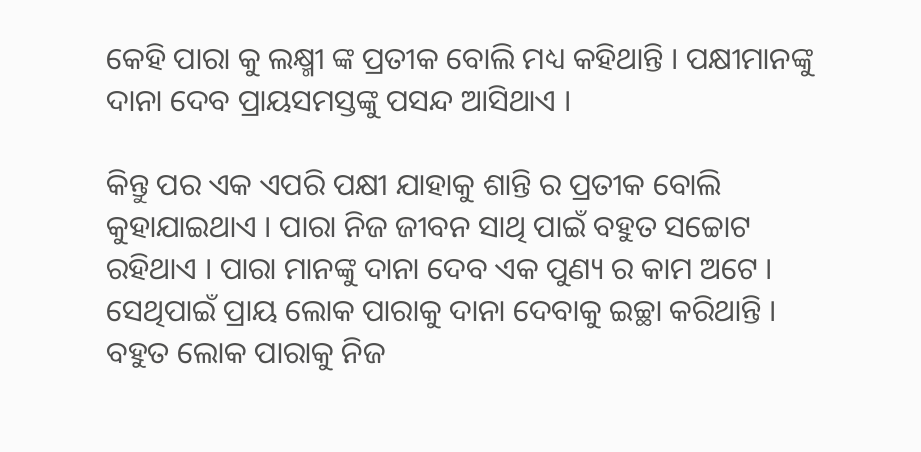କେହି ପାରା କୁ ଲକ୍ଷ୍ମୀ ଙ୍କ ପ୍ରତୀକ ବୋଲି ମଧ୍ୟ କହିଥାନ୍ତି । ପକ୍ଷୀମାନଙ୍କୁ ଦାନା ଦେବ ପ୍ରାୟସମସ୍ତଙ୍କୁ ପସନ୍ଦ ଆସିଥାଏ ।

କିନ୍ତୁ ପର ଏକ ଏପରି ପକ୍ଷୀ ଯାହାକୁ ଶାନ୍ତି ର ପ୍ରତୀକ ବୋଲି କୁହାଯାଇଥାଏ । ପାରା ନିଜ ଜୀବନ ସାଥି ପାଇଁ ବହୁତ ସଚ୍ଚୋଟ ରହିଥାଏ । ପାରା ମାନଙ୍କୁ ଦାନା ଦେବ ଏକ ପୁଣ୍ୟ ର କାମ ଅଟେ । ସେଥିପାଇଁ ପ୍ରାୟ ଲୋକ ପାରାକୁ ଦାନା ଦେବାକୁ ଇଚ୍ଛା କରିଥାନ୍ତି । ବହୁତ ଲୋକ ପାରାକୁ ନିଜ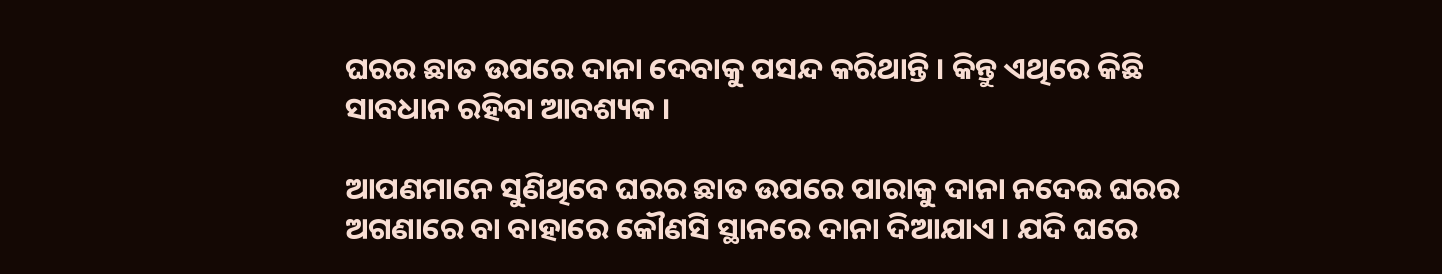ଘରର ଛାତ ଉପରେ ଦାନା ଦେବାକୁ ପସନ୍ଦ କରିଥାନ୍ତି । କିନ୍ତୁ ଏଥିରେ କିଛି ସାବଧାନ ରହିବା ଆବଶ୍ୟକ ।

ଆପଣମାନେ ସୁଣିଥିବେ ଘରର ଛାତ ଉପରେ ପାରାକୁ ଦାନା ନଦେଇ ଘରର ଅଗଣାରେ ବା ବାହାରେ କୌଣସି ସ୍ଥାନରେ ଦାନା ଦିଆଯାଏ । ଯଦି ଘରେ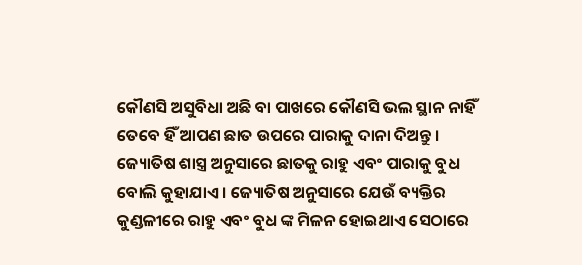କୌଣସି ଅସୁବିଧା ଅଛି ବା ପାଖରେ କୌଣସି ଭଲ ସ୍ଥାନ ନାହିଁ ତେବେ ହିଁ ଆପଣ ଛାତ ଉପରେ ପାରାକୁ ଦାନା ଦିଅନ୍ତୁ । ଜ୍ୟୋତିଷ ଶାସ୍ତ୍ର ଅନୁସାରେ ଛାତକୁ ରାହୁ ଏବଂ ପାରାକୁ ବୁଧ ବୋଲି କୁହାଯାଏ । ଜ୍ୟୋତିଷ ଅନୁସାରେ ଯେଉଁ ବ୍ୟକ୍ତିର କୁଣ୍ଡଳୀରେ ରାହୁ ଏବଂ ବୁଧ ଙ୍କ ମିଳନ ହୋଇଥାଏ ସେଠାରେ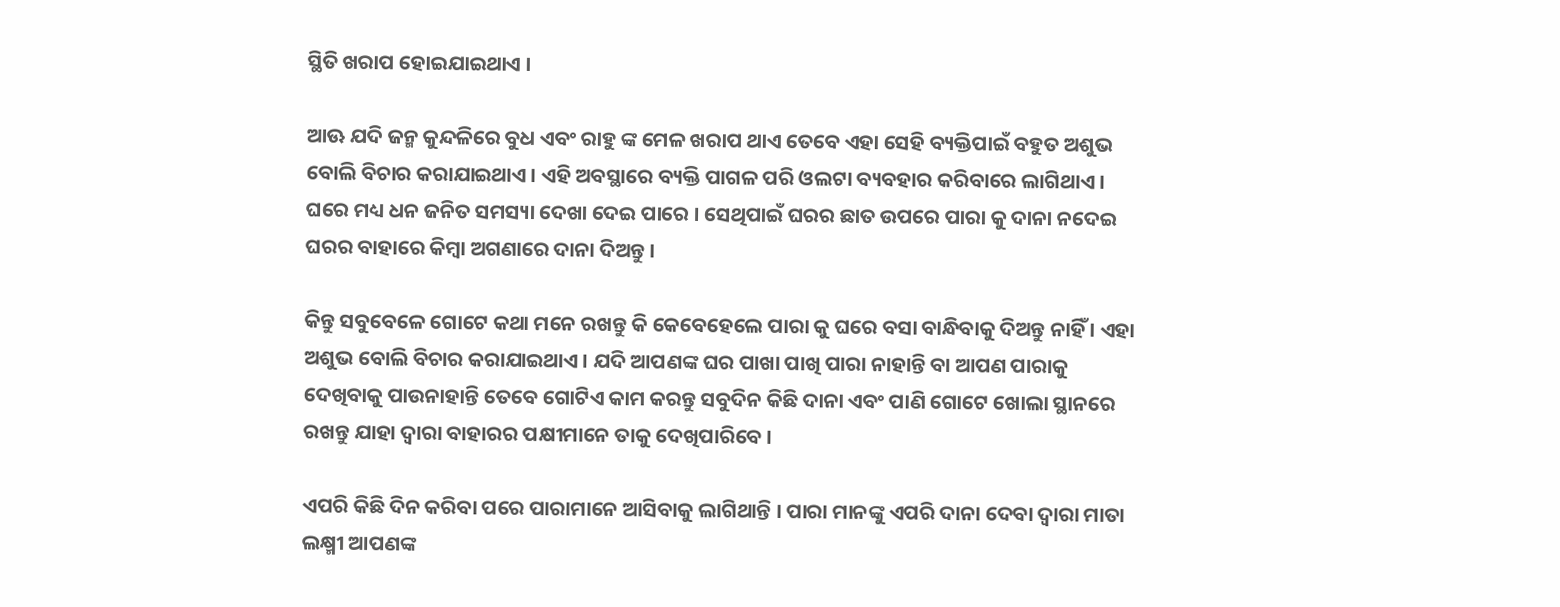ସ୍ଥିତି ଖରାପ ହୋଇଯାଇଥାଏ ।

ଆଊ ଯଦି ଜନ୍ମ କୁନ୍ଦଳିରେ ବୁଧ ଏବଂ ରାହୁ ଙ୍କ ମେଳ ଖରାପ ଥାଏ ତେବେ ଏହା ସେହି ବ୍ୟକ୍ତିପାଇଁ ବହୁତ ଅଶୁଭ ବୋଲି ବିଚାର କରାଯାଇଥାଏ । ଏହି ଅବସ୍ଥାରେ ବ୍ୟକ୍ତି ପାଗଳ ପରି ଓଲଟା ବ୍ୟବହାର କରିବାରେ ଲାଗିଥାଏ । ଘରେ ମଧ୍ୟ ଧନ ଜନିତ ସମସ୍ୟା ଦେଖା ଦେଇ ପାରେ । ସେଥିପାଇଁ ଘରର ଛାତ ଉପରେ ପାରା କୁ ଦାନା ନଦେଇ ଘରର ବାହାରେ କିମ୍ବା ଅଗଣାରେ ଦାନା ଦିଅନ୍ତୁ ।

କିନ୍ତୁ ସବୁବେଳେ ଗୋଟେ କଥା ମନେ ରଖନ୍ତୁ କି କେବେହେଲେ ପାରା କୁ ଘରେ ବସା ବାନ୍ଧିବାକୁ ଦିଅନ୍ତୁ ନାହିଁ । ଏହା ଅଶୁଭ ବୋଲି ବିଚାର କରାଯାଇଥାଏ । ଯଦି ଆପଣଙ୍କ ଘର ପାଖା ପାଖି ପାରା ନାହାନ୍ତି ବା ଆପଣ ପାରାକୁ ଦେଖିବାକୁ ପାଉନାହାନ୍ତି ତେବେ ଗୋଟିଏ କାମ କରନ୍ତୁ ସବୁଦିନ କିଛି ଦାନା ଏବଂ ପାଣି ଗୋଟେ ଖୋଲା ସ୍ଥାନରେ ରଖନ୍ତୁ ଯାହା ଦ୍ଵାରା ବାହାରର ପକ୍ଷୀମାନେ ତାକୁ ଦେଖିପାରିବେ ।

ଏପରି କିଛି ଦିନ କରିବା ପରେ ପାରାମାନେ ଆସିବାକୁ ଲାଗିଥାନ୍ତି । ପାରା ମାନଙ୍କୁ ଏପରି ଦାନା ଦେବା ଦ୍ଵାରା ମାତା ଲକ୍ଷ୍ମୀ ଆପଣଙ୍କ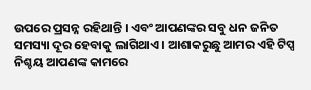ଉପରେ ପ୍ରସନ୍ନ ରହିଥାନ୍ତି । ଏବଂ ଆପଣଙ୍କର ସବୁ ଧନ ଜନିତ ସମସ୍ୟା ଦୂର ହେବାକୁ ଲାଗିଥାଏ । ଆଶାକରୁଛୁ ଆମର ଏହି ଟିପ୍ସ ନିଶ୍ଚୟ ଆପଣଙ୍କ କାମରେ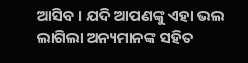ଆସିବ । ଯଦି ଆପଣଙ୍କୁ ଏହା ଭଲ ଲାଗିଲା ଅନ୍ୟମାନଙ୍କ ସହିତ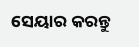ସେୟାର କରନ୍ତୁ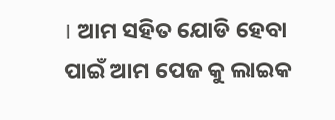। ଆମ ସହିତ ଯୋଡି ହେବା ପାଇଁ ଆମ ପେଜ କୁ ଲାଇକ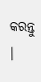କରନ୍ତୁ ।